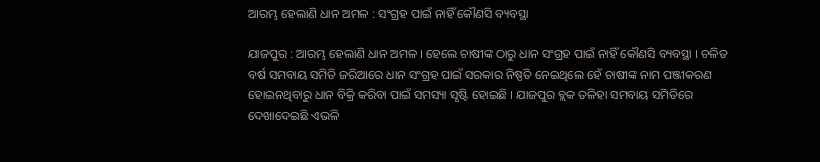ଆରମ୍ଭ ହେଲାଣି ଧାନ ଅମଳ : ସଂଗ୍ରହ ପାଇଁ ନାହିଁ କୌଣସି ବ୍ୟବସ୍ଥା

ଯାଜପୁର : ଆରମ୍ଭ ହେଲାଣି ଧାନ ଅମଳ । ହେଲେ ଚାଷୀଙ୍କ ଠାରୁ ଧାନ ସଂଗ୍ରହ ପାଇଁ ନାହିଁ କୌଣସି ବ୍ୟବସ୍ଥା । ଚଳିତ ବର୍ଷ ସମବାୟ ସମିତି ଜରିଆରେ ଧାନ ସଂଗ୍ରହ ପାଇଁ ସରକାର ନିଷ୍ପତି ନେଇଥିଲେ ହେଁ ଚାଷୀଙ୍କ ନାମ ପଞ୍ଜୀକରଣ ହୋଇନଥିବାରୁ ଧାନ ବିକ୍ରି କରିବା ପାଇଁ ସମସ୍ୟା ସୃଷ୍ଟି ହୋଇଛି । ଯାଜପୁର ବ୍ଲକ ତଳିହା ସମବାୟ ସମିତିରେ ଦେଖାଦେଇଛି ଏଭଳି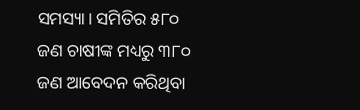ସମସ୍ୟା। ସମିତିର ୫୮୦ ଜଣ ଚାଷୀଙ୍କ ମଧ୍ୟରୁ ୩୮୦ ଜଣ ଆବେଦନ କରିଥିବା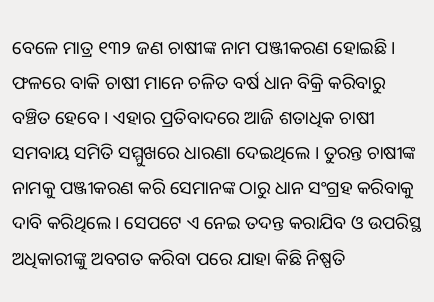ବେଳେ ମାତ୍ର ୧୩୨ ଜଣ ଚାଷୀଙ୍କ ନାମ ପଞ୍ଜୀକରଣ ହୋଇଛି । ଫଳରେ ବାକି ଚାଷୀ ମାନେ ଚଳିତ ବର୍ଷ ଧାନ ବିକ୍ରି କରିବାରୁ ବଞ୍ଚିତ ହେବେ । ଏହାର ପ୍ରତିବାଦରେ ଆଜି ଶତାଧିକ ଚାଷୀ ସମବାୟ ସମିତି ସମ୍ମୁଖରେ ଧାରଣା ଦେଇଥିଲେ । ତୁରନ୍ତ ଚାଷୀଙ୍କ ନାମକୁ ପଞ୍ଜୀକରଣ କରି ସେମାନଙ୍କ ଠାରୁ ଧାନ ସଂଗ୍ରହ କରିବାକୁ ଦାବି କରିଥିଲେ । ସେପଟେ ଏ ନେଇ ତଦନ୍ତ କରାଯିବ ଓ ଉପରିସ୍ଥ ଅଧିକାରୀଙ୍କୁ ଅବଗତ କରିବା ପରେ ଯାହା କିଛି ନିଷ୍ପତି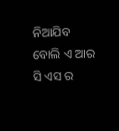ନିଆଯିବ ବୋଲି ଏ ଆର ସି ଏସ ର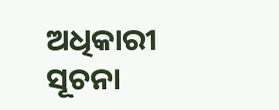ଅଧିକାରୀ ସୂଚନା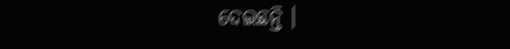ଦେଇଛନ୍ତି ।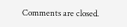Comments are closed.